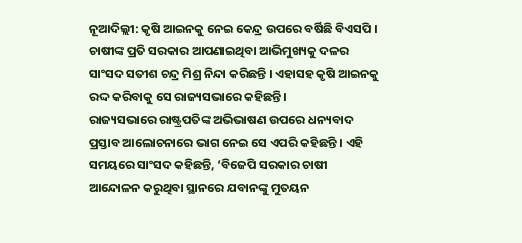ନୂଆଦିଲ୍ଲୀ: କୃଷି ଆଇନକୁ ନେଇ କେନ୍ଦ୍ର ଉପରେ ବର୍ଷିଛି ବିଏସପି । ଚାଷୀଙ୍କ ପ୍ରତି ସରକାର ଆପଣାଇଥିବା ଆଭିମୁଖ୍ୟକୁ ଦଳର ସାଂସଦ ସତୀଶ ଚନ୍ଦ୍ର ମିଶ୍ର ନିନ୍ଦା କରିଛନ୍ତି । ଏହାସହ କୃଷି ଆଇନକୁ ରଦ୍ଦ କରିବାକୁ ସେ ରାଜ୍ୟସଭାରେ କହିଛନ୍ତି ।
ରାଜ୍ୟସଭାରେ ରାଷ୍ଟ୍ରପତିଙ୍କ ଅଭିଭାଷଣ ଉପରେ ଧନ୍ୟବାଦ ପ୍ରସ୍ତାବ ଆଲୋଚନାରେ ଭାଗ ନେଇ ସେ ଏପରି କହିଛନ୍ତି । ଏହି ସମୟରେ ସାଂସଦ କହିଛନ୍ତି, ‘ବିଜେପି ସରକାର ଚାଷୀ ଆନ୍ଦୋଳନ କରୁଥିବା ସ୍ଥାନରେ ଯବାନଙ୍କୁ ମୁତୟନ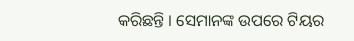କରିଛନ୍ତି । ସେମାନଙ୍କ ଉପରେ ଟିୟର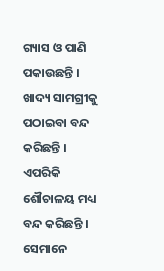ଗ୍ୟାସ ଓ ପାଣି ପକାଉଛନ୍ତି । ଖାଦ୍ୟ ସାମଗ୍ରୀକୁ ପଠାଇବା ବନ୍ଦ କରିଛନ୍ତି । ଏପରିକି ଶୌଚାଳୟ ମଧ୍ୟ ବନ୍ଦ କରିଛନ୍ତି । ସେମାନେ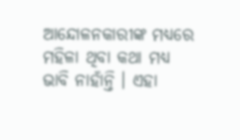ଆନ୍ଦୋଳନକାରୀଙ୍କ ମଧ୍ୟରେ ମହିଳା ଥିବା କଥା ମଧ୍ୟ ଭାବି ନାହାଁନ୍ତି । ଏହା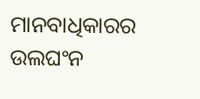ମାନବାଧିକାରର ଉଲଘଂନ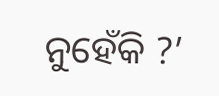ନୁହେଁକି ?’